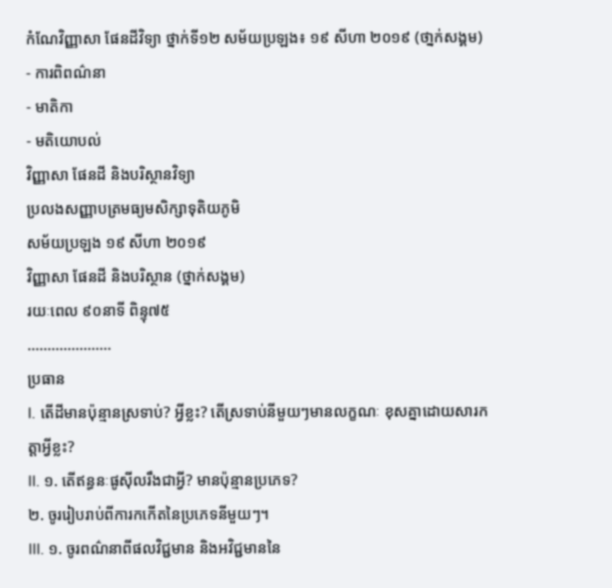កំណែវិញ្ញាសា ផែនដីវិទ្យា ថ្នាក់ទី១២ សម័យប្រឡង៖ ១៩ សីហា ២០១៩ (ថា្នក់សង្គម)
- ការពិពណ៌នា
- មាតិកា
- មតិយោបល់
វិញ្ញាសា ផែនដី និងបរិស្ថានវិទ្យា
ប្រលងសញ្ញាបត្រមធ្យមសិក្សាទុតិយភូមិ
សម័យប្រឡង ១៩ សីហា ២០១៩
វិញ្ញាសា ផែនដី និងបរិស្ថាន (ថ្នាក់សង្គម)
រយៈពេល ៩០នាទី ពិន្ទុ៧៥
…………………
ប្រធាន
I. តើដីមានប៉ុន្មានស្រទាប់? អ្វីខ្លះ? តើស្រទាប់នីមួយៗមានលក្ខណៈ ខុសគ្នាដោយសារកត្តាអ្វីខ្លះ?
II. ១. តើឥន្ធនៈផូស៊ីលរឹងជាអ្វី? មានប៉ុន្មានប្រភេទ?
២. ចូររៀបរាប់ពីការកកើតនៃប្រភេទនីមួយៗ។
III. ១. ចូរពណ៌នាពីផលវិជ្ជមាន និងអវិជ្ជមាននៃ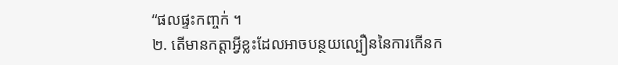“ផលផ្ទះកញ្ចក់ ។
២. តើមានកត្តាអ្វីខ្លះដែលអាចបន្ថយល្បឿននៃការកើនក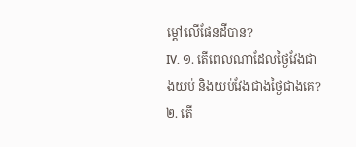ម្ដៅលើផែនដីបាន?
IV. ១. តើពេលណាដែលថ្ងៃវែងជាងយប់ និងយប់វែងជាងថ្ងៃជាងគេ?
២. តើ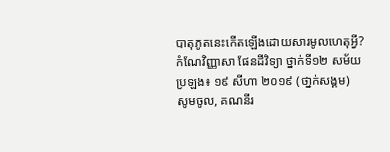បាតុភូតនេះកើតឡើងដោយសារមូលហេតុអ្វី?
កំណែវិញ្ញាសា ផែនដីវិទ្យា ថ្នាក់ទី១២ សម័យប្រឡង៖ ១៩ សីហា ២០១៩ (ថា្នក់សង្គម)
សូមចូល, គណនីរ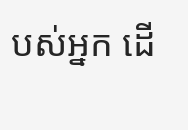បស់អ្នក ដើ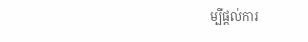ម្បីផ្តល់ការ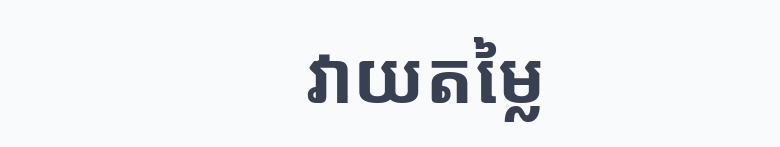វាយតម្លៃ